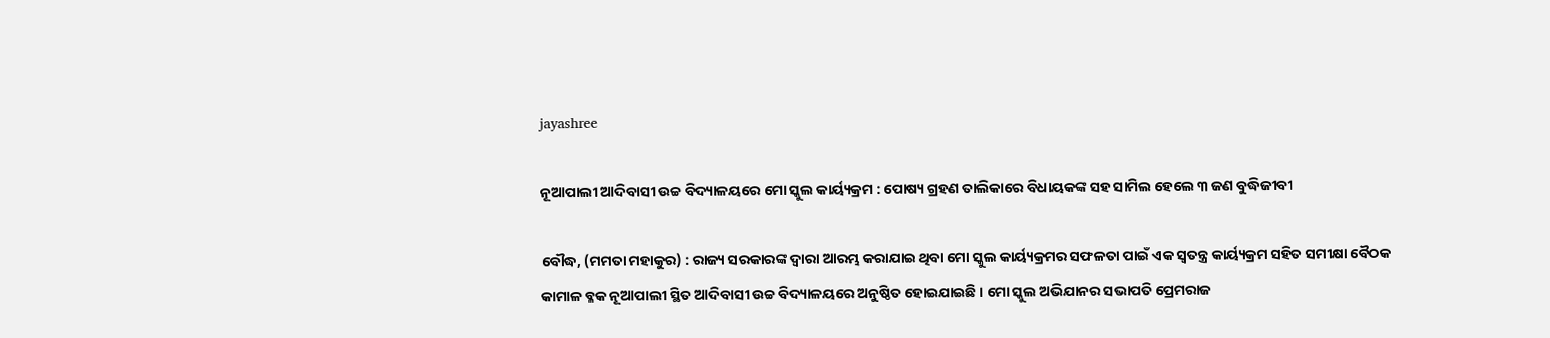jayashree

ନୂଆପାଲୀ ଆଦିବାସୀ ଉଚ୍ଚ ବିଦ୍ୟାଳୟରେ ମୋ ସ୍କୁଲ କାର୍ୟ୍ୟକ୍ରମ : ପୋଷ୍ୟ ଗ୍ରହଣ ତାଲିକାରେ ବିଧାୟକଙ୍କ ସହ ସାମିଲ ହେଲେ ୩ ଜଣ ବୁଦ୍ଧିଜୀବୀ

ବୌଦ୍ଧ, (ମମତା ମହାକୁର) : ରାଜ୍ୟ ସରକାରଙ୍କ ଦ୍ୱାରା ଆରମ୍ଭ କରାଯାଇ ଥିବା ମୋ ସ୍କୁଲ କାର୍ୟ୍ୟକ୍ରମର ସଫଳତା ପାଇଁ ଏକ ସ୍ୱତନ୍ତ୍ର କାର୍ୟ୍ୟକ୍ରମ ସହିତ ସମୀକ୍ଷା ବୈଠକ କାମାଳ ବ୍ଳକ ନୂଆପାଲୀ ସ୍ଥିତ ଆଦିବାସୀ ଉଚ୍ଚ ବିଦ୍ୟାଳୟରେ ଅନୁଷ୍ଠିତ ହୋଇଯାଇଛି । ମୋ ସ୍କୁଲ ଅଭିଯାନର ସଭାପତି ପ୍ରେମରାଜ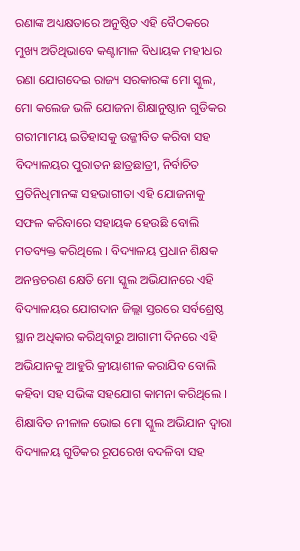ରଣାଙ୍କ ଅଧ୍ୟକ୍ଷତାରେ ଅନୁଷ୍ଠିତ ଏହି ବୈଠକରେ ମୁଖ୍ୟ ଅତିଥିଭାବେ କଣ୍ଟାମାଳ ବିଧାୟକ ମହୀଧର ରଣା ଯୋଗଦେଇ ରାଜ୍ୟ ସରକାରଙ୍କ ମୋ ସ୍କୁଲ, ମୋ କଲେଜ ଭଳି ଯୋଜନା ଶିକ୍ଷାନୁଷ୍ଠାନ ଗୁଡିକର ଗରୀମାମୟ ଇତିହାସକୁ ଉଜ୍ଜୀବିତ କରିବା ସହ ବିଦ୍ୟାଳୟର ପୁରାତନ ଛାତ୍ରଛାତ୍ରୀ, ନିର୍ବାଚିତ ପ୍ରତିନିଧିମାନଙ୍କ ସହଭାଗୀତା ଏହି ଯୋଜନାକୁ ସଫଳ କରିବାରେ ସହାୟକ ହେଉଛି ବୋଲି ମତବ୍ୟକ୍ତ କରିଥିଲେ । ବିଦ୍ୟାଳୟ ପ୍ରଧାନ ଶିକ୍ଷକ ଅନନ୍ତଚରଣ କ୍ଷେତି ମୋ ସ୍କୁଲ ଅଭିଯାନରେ ଏହି ବିଦ୍ୟାଳୟର ଯୋଗଦାନ ଜିଲ୍ଲା ସ୍ତରରେ ସର୍ବଶ୍ରେଷ୍ଠ ସ୍ଥାନ ଅଧିକାର କରିଥିବାରୁ ଆଗାମୀ ଦିନରେ ଏହି ଅଭିଯାନକୁ ଆହୁରି କ୍ରୀୟାଶୀଳ କରାଯିବ ବୋଲି କହିବା ସହ ସଭିଙ୍କ ସହଯୋଗ କାମନା କରିଥିଲେ । ଶିକ୍ଷାବିତ ନୀଳାଳ ଭୋଇ ମୋ ସ୍କୁଲ ଅଭିଯାନ ଦ୍ୱାରା ବିଦ୍ୟାଳୟ ଗୁଡିକର ରୂପରେଖ ବଦଳିବା ସହ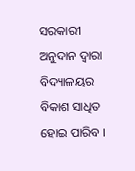ସରକାରୀ ଅନୁଦାନ ଦ୍ୱାରା ବିଦ୍ୟାଳୟର ବିକାଶ ସାଧିତ ହୋଇ ପାରିବ ।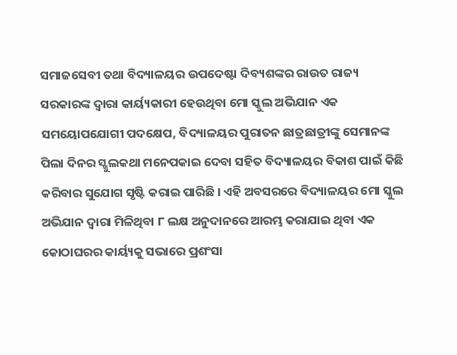ସମାଜସେବୀ ତଥା ବିଦ୍ୟାଳୟର ଉପଦେଷ୍ଟା ଦିବ୍ୟଶଙ୍କର ରାଉତ ରାଜ୍ୟ ସରକାରଙ୍କ ଦ୍ୱାରା କାର୍ୟ୍ୟକାରୀ ହେଉଥିବା ମୋ ସ୍କୁଲ ଅଭିଯାନ ଏକ ସମୟୋପଯୋଗୀ ପଦକ୍ଷେପ, ବିଦ୍ୟାଳୟର ପୁରାତନ ଛାତ୍ରଛାତ୍ରୀଙ୍କୁ ସେମାନଙ୍କ ପିଲା ଦିନର ସ୍ଖୁଲକଥା ମନେପକାଇ ଦେବା ସହିତ ବିଦ୍ୟାଳୟର ବିକାଶ ପାଇଁ କିଛି କରିବାର ସୁଯୋଗ ସୃଷ୍ଟି କରାଇ ପାରିଛି । ଏହି ଅବସରରେ ବିଦ୍ୟାଳୟର ମୋ ସ୍କୁଲ ଅଭିଯାନ ଦ୍ୱାରା ମିଳିଥିବା ୮ ଲକ୍ଷ ଅନୁଦାନରେ ଆରମ୍ଭ କରାଯାଇ ଥିବା ଏକ କୋଠାଘରର କାର୍ୟ୍ୟକୁ ସଭାରେ ପ୍ରଶଂସା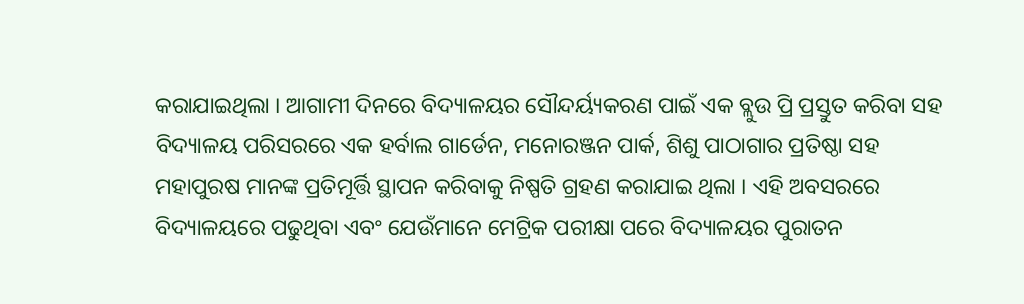କରାଯାଇଥିଲା । ଆଗାମୀ ଦିନରେ ବିଦ୍ୟାଳୟର ସୌନ୍ଦର୍ୟ୍ୟକରଣ ପାଇଁ ଏକ ବ୍ଲୁଉ ପ୍ରି ପ୍ରସ୍ତୁତ କରିବା ସହ ବିଦ୍ୟାଳୟ ପରିସରରେ ଏକ ହର୍ବାଲ ଗାର୍ଡେନ, ମନୋରଞ୍ଜନ ପାର୍କ, ଶିଶୁ ପାଠାଗାର ପ୍ରତିଷ୍ଠା ସହ ମହାପୁରଷ ମାନଙ୍କ ପ୍ରତିମୂର୍ତ୍ତି ସ୍ଥାପନ କରିବାକୁ ନିଷ୍ପତି ଗ୍ରହଣ କରାଯାଇ ଥିଲା । ଏହି ଅବସରରେ ବିଦ୍ୟାଳୟରେ ପଢୁଥିବା ଏବଂ ଯେଉଁମାନେ ମେଟ୍ରିକ ପରୀକ୍ଷା ପରେ ବିଦ୍ୟାଳୟର ପୁରାତନ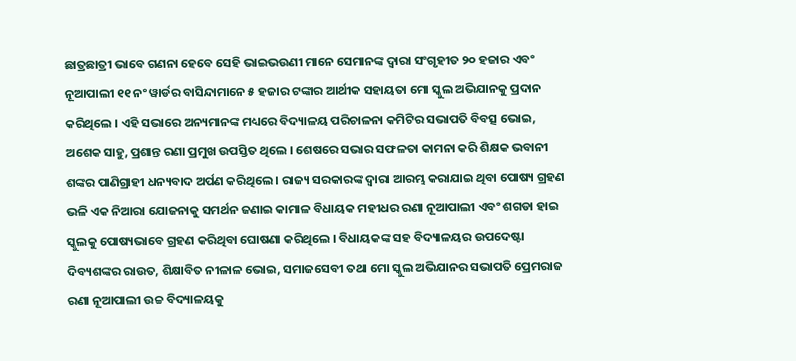ଛାତ୍ରଛାତ୍ରୀ ଭାବେ ଗଣନା ହେବେ ସେହି ଭାଇଭଉଣୀ ମାନେ ସେମାନଙ୍କ ଦ୍ୱାରା ସଂଗୃହୀତ ୨୦ ହଜାର ଏବଂ ନୂଆପାଲୀ ୧୧ ନଂ ୱାର୍ଡର ବାସିନ୍ଦାମାନେ ୫ ହଜାର ଟଙ୍କାର ଆର୍ଥୀକ ସହାୟତା ମୋ ସ୍କୁଲ ଅଭିଯାନକୁ ପ୍ରଦାନ କରିଥିଲେ । ଏହି ସଭାରେ ଅନ୍ୟମାନଙ୍କ ମଧ୍ୟରେ ବିଦ୍ୟାଳୟ ପରିଚାଳନା କମିଟିର ସଭାପତି ବିବତ୍ସ ଭୋଇ, ଅଶେକ ସାହୁ, ପ୍ରଶାନ୍ତ ରଣା ପ୍ରମୁଖ ଉପସ୍ତିତ ଥିଲେ । ଶେଷରେ ସଭାର ସଫଳତା କାମନା କରି ଶିକ୍ଷକ ଭବାନୀ ଶଙ୍କର ପାଣିଗ୍ରାହୀ ଧନ୍ୟବାଦ ଅର୍ପଣ କରିଥିଲେ । ରାଜ୍ୟ ସରକାରଙ୍କ ଦ୍ୱାରା ଆରମ୍ଭ କରାଯାଇ ଥିବା ପୋଷ୍ୟ ଗ୍ରହଣ ଭଳି ଏକ ନିଆରା ଯୋଜନାକୁ ସମର୍ଥନ ଜଣାଇ କାମାଳ ବିଧାୟକ ମହୀଧର ରଣା ନୂଆପାଲୀ ଏବଂ ଶଗଡା ହାଇ ସ୍କୁଲକୁ ପୋଷ୍ୟଭାବେ ଗ୍ରହଣ କରିଥିବା ଘୋଷଣା କରିଥିଲେ । ବିଧାୟକଙ୍କ ସହ ବିଦ୍ୟାଳୟର ଉପଦେଷ୍ଟା ଦିବ୍ୟଶଙ୍କର ରାଉତ, ଶିକ୍ଷାବିତ ନୀଳାଳ ଭୋଇ, ସମାଜସେବୀ ତଥା ମୋ ସ୍କୁଲ ଅଭିଯାନର ସଭାପତି ପ୍ରେମରାଜ ରଣା ନୂଆପାଲୀ ଉଚ୍ଚ ବିଦ୍ୟାଳୟକୁ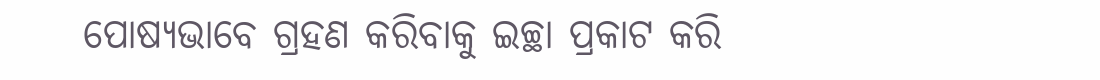ପୋଷ୍ୟଭାବେ ଗ୍ରହଣ କରିବାକୁ ଇଚ୍ଛା ପ୍ରକାଟ କରି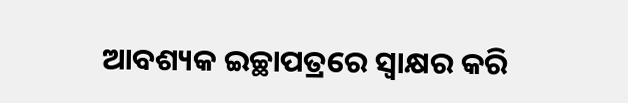ଆବଶ୍ୟକ ଇଚ୍ଛାପତ୍ରରେ ସ୍ୱାକ୍ଷର କରି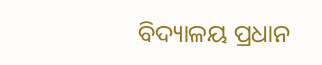ବିଦ୍ୟାଳୟ ପ୍ରଧାନ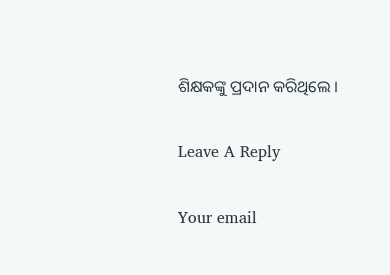ଶିକ୍ଷକଙ୍କୁ ପ୍ରଦାନ କରିଥିଲେ ।

Leave A Reply

Your email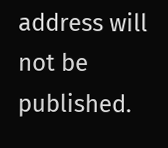address will not be published.